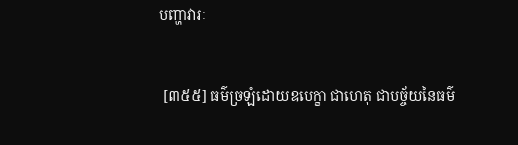បញ្ហាវារៈ


 [៣៥៥] ធម៌ច្រឡំដោយឧបេក្ខា ជាហេតុ ជាបច្ច័យនៃធម៌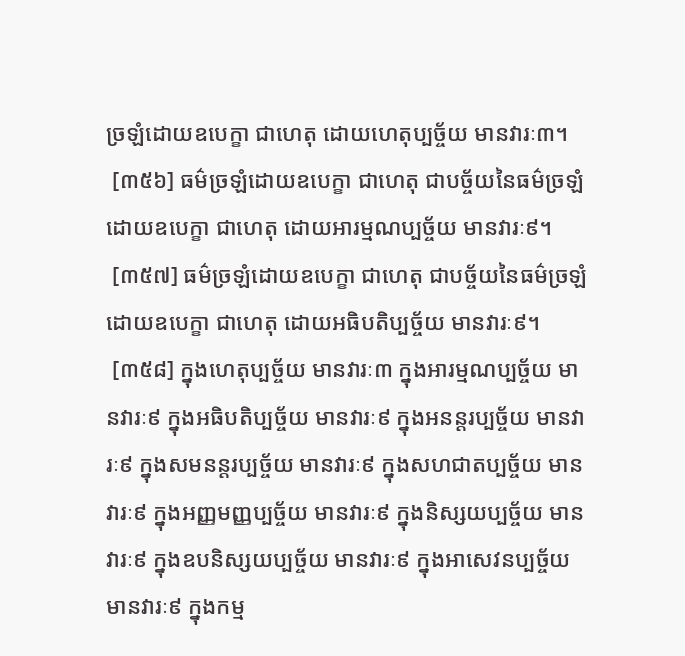ច្រឡំដោយឧបេក្ខា ជាហេតុ ដោយហេតុប្បច្ច័យ មានវារៈ៣។
 [៣៥៦] ធម៌ច្រឡំដោយឧបេក្ខា ជាហេតុ ជាបច្ច័យនៃធម៌ច្រឡំដោយឧបេក្ខា ជាហេតុ ដោយអារម្មណប្បច្ច័យ មានវារៈ៩។
 [៣៥៧] ធម៌ច្រឡំដោយឧបេក្ខា ជាហេតុ ជាបច្ច័យនៃធម៌ច្រឡំដោយឧបេក្ខា ជាហេតុ ដោយអធិបតិប្បច្ច័យ មានវារៈ៩។
 [៣៥៨] ក្នុងហេតុប្បច្ច័យ មានវារៈ៣ ក្នុងអារម្មណប្បច្ច័យ មានវារៈ៩ ក្នុងអធិបតិប្បច្ច័យ មានវារៈ៩ ក្នុងអនន្តរប្បច្ច័យ មានវារៈ៩ ក្នុងសមនន្តរប្បច្ច័យ មានវារៈ៩ ក្នុងសហជាតប្បច្ច័យ មានវារៈ៩ ក្នុងអញ្ញមញ្ញប្បច្ច័យ មានវារៈ៩ ក្នុងនិស្សយប្បច្ច័យ មានវារៈ៩ ក្នុងឧបនិស្សយប្បច្ច័យ មានវារៈ៩ ក្នុងអាសេវនប្បច្ច័យ មានវារៈ៩ ក្នុងកម្ម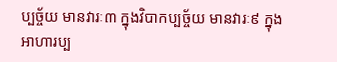ប្បច្ច័យ មានវារៈ៣ ក្នុងវិបាកប្បច្ច័យ មានវារៈ៩ ក្នុងអាហារប្ប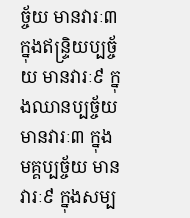ច្ច័យ មានវារៈ៣ ក្នុងឥន្រ្ទិយប្បច្ច័យ មានវារៈ៩ ក្នុងឈានប្បច្ច័យ មានវារៈ៣ ក្នុងមគ្គប្បច្ច័យ មានវារៈ៩ ក្នុងសម្ប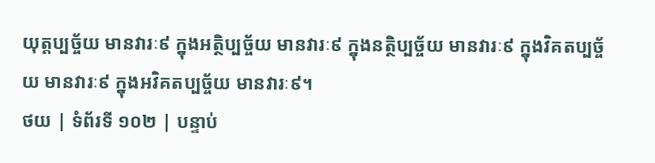យុត្តប្បច្ច័យ មានវារៈ៩ ក្នុងអត្ថិប្បច្ច័យ មានវារៈ៩ ក្នុងនត្ថិប្បច្ច័យ មានវារៈ៩ ក្នុងវិគតប្បច្ច័យ មានវារៈ៩ ក្នុងអវិគតប្បច្ច័យ មានវារៈ៩។
ថយ | ទំព័រទី ១០២ | បន្ទាប់